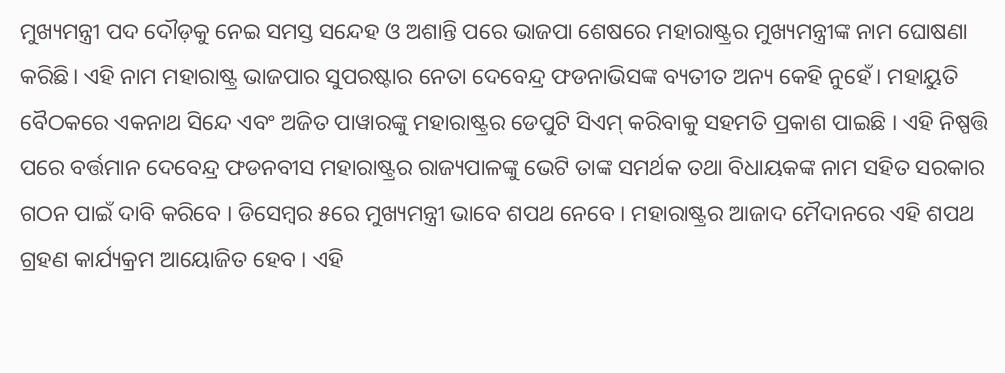ମୁଖ୍ୟମନ୍ତ୍ରୀ ପଦ ଦୌଡ଼କୁ ନେଇ ସମସ୍ତ ସନ୍ଦେହ ଓ ଅଶାନ୍ତି ପରେ ଭାଜପା ଶେଷରେ ମହାରାଷ୍ଟ୍ରର ମୁଖ୍ୟମନ୍ତ୍ରୀଙ୍କ ନାମ ଘୋଷଣା କରିଛି। ଏହି ନାମ ମହାରାଷ୍ଟ୍ର ଭାଜପାର ସୁପରଷ୍ଟାର ନେତା ଦେବେନ୍ଦ୍ର ଫଡନାଭିସଙ୍କ ବ୍ୟତୀତ ଅନ୍ୟ କେହି ନୁହେଁ। ମହାୟୁତି ବୈଠକରେ ଏକନାଥ ସିନ୍ଦେ ଏବଂ ଅଜିତ ପାୱାରଙ୍କୁ ମହାରାଷ୍ଟ୍ରର ଡେପୁଟି ସିଏମ୍ କରିବାକୁ ସହମତି ପ୍ରକାଶ ପାଇଛି । ଏହି ନିଷ୍ପତ୍ତି ପରେ ବର୍ତ୍ତମାନ ଦେବେନ୍ଦ୍ର ଫଡନବୀସ ମହାରାଷ୍ଟ୍ରର ରାଜ୍ୟପାଳଙ୍କୁ ଭେଟି ତାଙ୍କ ସମର୍ଥକ ତଥା ବିଧାୟକଙ୍କ ନାମ ସହିତ ସରକାର ଗଠନ ପାଇଁ ଦାବି କରିବେ । ଡିସେମ୍ବର ୫ରେ ମୁଖ୍ୟମନ୍ତ୍ରୀ ଭାବେ ଶପଥ ନେବେ । ମହାରାଷ୍ଟ୍ରର ଆଜାଦ ମୈଦାନରେ ଏହି ଶପଥ ଗ୍ରହଣ କାର୍ଯ୍ୟକ୍ରମ ଆୟୋଜିତ ହେବ । ଏହି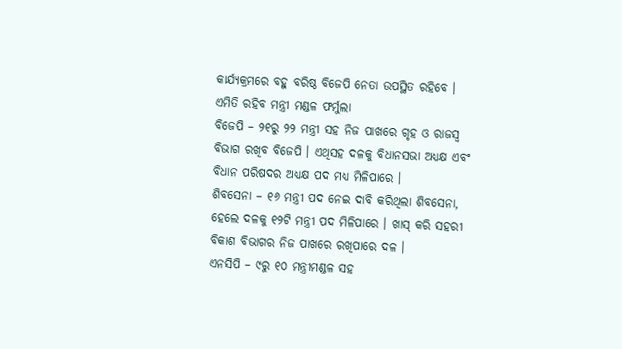କାର୍ଯ୍ୟକ୍ରମରେ ବହୁ ବରିଷ୍ଠ ବିଜେପି ନେତା ଉପସ୍ଥିତ ରହିବେ ।
ଏମିତି ରହିବ ମନ୍ତ୍ରୀ ମଣ୍ଡଳ ଫର୍ମୁଲା
ବିଜେପି – ୨୧ରୁ ୨୨ ମନ୍ତ୍ରୀ ସହ ନିଜ ପାଖରେ ଗୃହ ଓ ରାଜସ୍ୱ ବିଭାଗ ରଖିବ ବିଜେପି । ଏଥିସହ ଦଳକୁ ବିଧାନସଭା ଅଧ୍ୟକ୍ଷ ଏବଂ ବିଧାନ ପରିଷଦର ଅଧ୍ୟକ୍ଷ ପଦ ମଧ୍ୟ ମିଳିପାରେ ।
ଶିବସେନା – ୧୬ ମନ୍ତ୍ରୀ ପଦ ନେଇ ଦାବି କରିଥିଲା ଶିବସେନା, ହେଲେ ଦଳକୁ ୧୨ଟି ମନ୍ତ୍ରୀ ପଦ ମିଳିପାରେ । ଖାସ୍ କରି ସହରୀ ବିକାଶ ବିଭାଗର ନିଜ ପାଖରେ ରଖିପାରେ ଦଳ ।
ଏନସିପି – ୯ରୁ ୧୦ ମନ୍ତ୍ରୀମଣ୍ଡଳ ସହ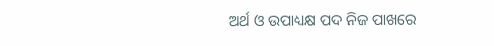ଅର୍ଥ ଓ ଉପାଧ୍ୟକ୍ଷ ପଦ ନିଜ ପାଖରେ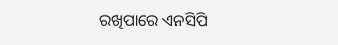ରଖିପାରେ ଏନସିପି